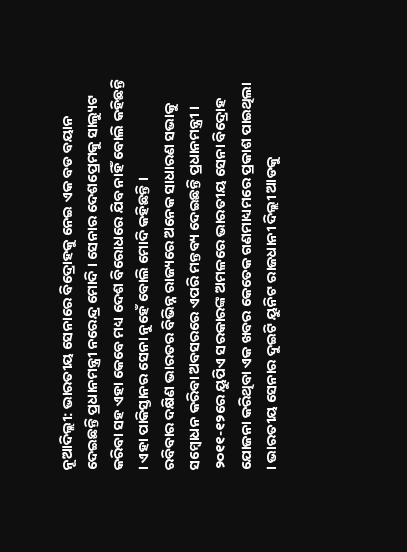ନୂଆଦିଲ୍ଲୀ: ଭାରତୀୟ ସେନାରେ ବିଦ୍ରୋହକୁ ନେଇ ଏକ ବଡ ବୟାନ ଦେଇଛନ୍ତି ପ୍ରଧାନମନ୍ତ୍ରୀ ନରେନ୍ଦ୍ର ମୋଦି । ସେନାର ଦେଶପ୍ରେମକୁ ସାଲ୍ୟୁଟ କରିବା ସହ ଏହା କେବେ ମଧ୍ୟ ଦେଶ ବିରୋଧରେ ଯିବ ନାହିଁ ବୋଲି କହିଛନ୍ତି । ଏହା ପାକିସ୍ତାନର ସେନା ନୁହେଁ ବୋଲି ମୋଦି କହିଛନ୍ତି ।
ରବିବାର ଦକ୍ଷିଣ ଭାରତର ବିଭିନ୍ନ ରାଜ୍ୟରେ ଅନେକ ସାଧାରଣ ସଭାକୁ ସମ୍ବୋଧନ କରିବା ଅବସରରେ ଏପରି ମନ୍ତବ୍ୟ ଦେଇଛନ୍ତି ପ୍ରଧାନମନ୍ତ୍ରୀ । ୨୦୧୧-୧୨ରେ ୟୁପିଏ ସରକାରଙ୍କ ଅମଳରେ ଭାରତୀୟ ସେନା ବିଦ୍ରୋହ ଯୋଜନା କରିଥିବା ଏକ ଖବର କେତେକ ଗଣମାଧ୍ୟମରେ ପ୍ରକାଶ ପାଇଥିଲା । ଭାରତୀୟ ସେନାର ଦୁଇଟି ୟୁନିଟ ରାଜଧାନୀ ଦିଲ୍ଲୀ ଆଡକୁ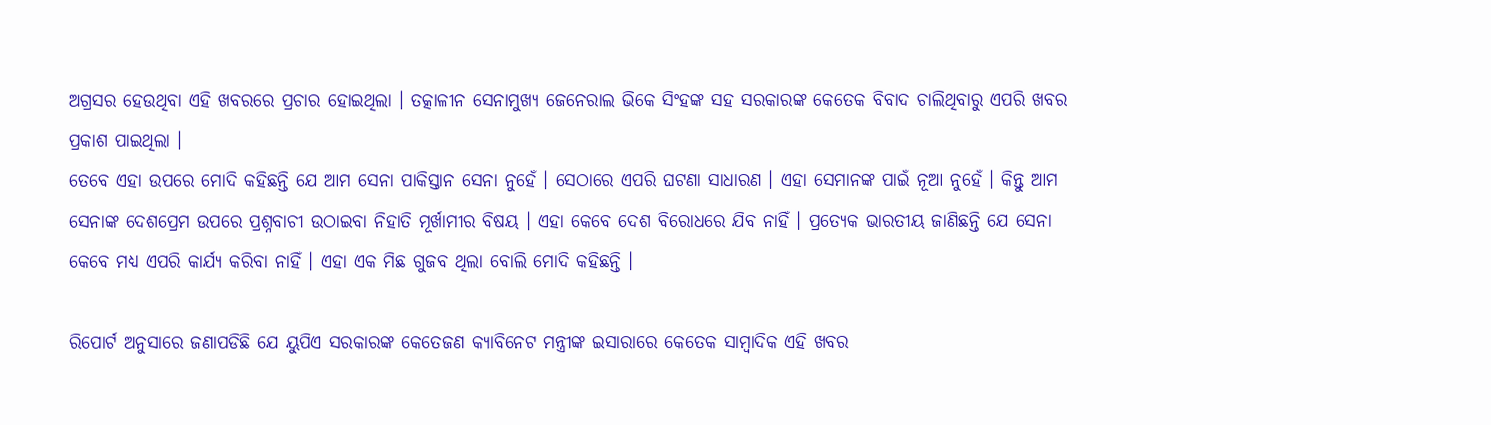ଅଗ୍ରସର ହେଉଥିବା ଏହି ଖବରରେ ପ୍ରଚାର ହୋଇଥିଲା । ତତ୍କାଳୀନ ସେନାମୁଖ୍ୟ ଜେନେରାଲ ଭିକେ ସିଂହଙ୍କ ସହ ସରକାରଙ୍କ କେତେକ ବିବାଦ ଚାଲିଥିବାରୁ ଏପରି ଖବର ପ୍ରକାଶ ପାଇଥିଲା ।
ତେବେ ଏହା ଉପରେ ମୋଦି କହିଛନ୍ତି ଯେ ଆମ ସେନା ପାକିସ୍ତାନ ସେନା ନୁହେଁ । ସେଠାରେ ଏପରି ଘଟଣା ସାଧାରଣ । ଏହା ସେମାନଙ୍କ ପାଇଁ ନୂଆ ନୁହେଁ । କିନ୍ତୁ ଆମ ସେନାଙ୍କ ଦେଶପ୍ରେମ ଉପରେ ପ୍ରଶ୍ନବାଚୀ ଉଠାଇବା ନିହାତି ମୂର୍ଖାମୀର ବିଷୟ । ଏହା କେବେ ଦେଶ ବିରୋଧରେ ଯିବ ନାହିଁ । ପ୍ରତ୍ୟେକ ଭାରତୀୟ ଜାଣିଛନ୍ତି ଯେ ସେନା କେବେ ମଧ୍ୟ ଏପରି କାର୍ଯ୍ୟ କରିବା ନାହିଁ । ଏହା ଏକ ମିଛ ଗୁଜବ ଥିଲା ବୋଲି ମୋଦି କହିଛନ୍ତି ।

ରିପୋର୍ଟ ଅନୁସାରେ ଜଣାପଡିଛି ଯେ ୟୁପିଏ ସରକାରଙ୍କ କେତେଜଣ କ୍ୟାବିନେଟ ମନ୍ତ୍ରୀଙ୍କ ଇସାରାରେ କେତେକ ସାମ୍ବାଦିକ ଏହି ଖବର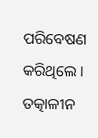ପରିବେଷଣ କରିଥିଲେ । ତତ୍କାଳୀନ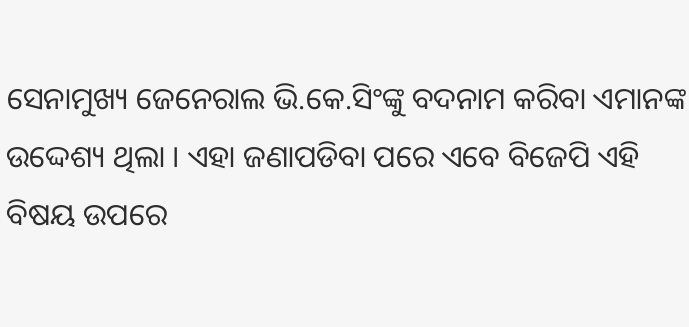ସେନାମୁଖ୍ୟ ଜେନେରାଲ ଭି.କେ.ସିଂଙ୍କୁ ବଦନାମ କରିବା ଏମାନଙ୍କ ଉଦ୍ଦେଶ୍ୟ ଥିଲା । ଏହା ଜଣାପଡିବା ପରେ ଏବେ ବିଜେପି ଏହି ବିଷୟ ଉପରେ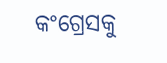କଂଗ୍ରେସକୁ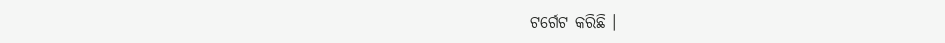ଟର୍ଗେଟ କରିଛି ।